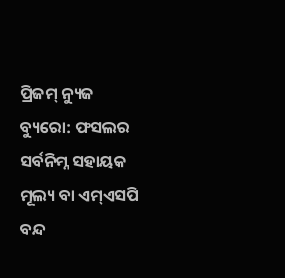ପ୍ରିଜମ୍ ନ୍ୟୁଜ ବ୍ୟୁରୋ: ଫସଲର ସର୍ବନିମ୍ନ ସହାୟକ ମୂଲ୍ୟ ବା ଏମ୍ଏସପି ବନ୍ଦ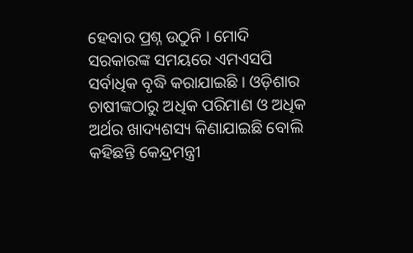ହେବାର ପ୍ରଶ୍ନ ଉଠୁନି । ମୋଦି ସରକାରଙ୍କ ସମୟରେ ଏମଏସପି ସର୍ବାଧିକ ବୃଦ୍ଧି କରାଯାଇଛି । ଓଡ଼ିଶାର ଚାଷୀଙ୍କଠାରୁ ଅଧିକ ପରିମାଣ ଓ ଅଧିକ ଅର୍ଥର ଖାଦ୍ୟଶସ୍ୟ କିଣାଯାଇଛି ବୋଲି କହିଛନ୍ତି କେନ୍ଦ୍ରମନ୍ତ୍ରୀ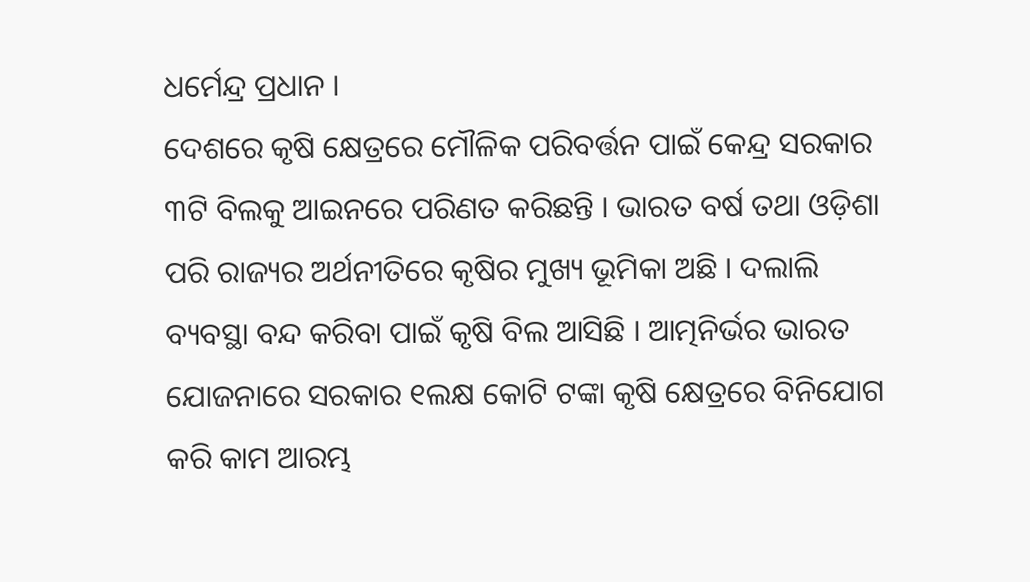ଧର୍ମେନ୍ଦ୍ର ପ୍ରଧାନ ।
ଦେଶରେ କୃଷି କ୍ଷେତ୍ରରେ ମୌଳିକ ପରିବର୍ତ୍ତନ ପାଇଁ କେନ୍ଦ୍ର ସରକାର ୩ଟି ବିଲକୁ ଆଇନରେ ପରିଣତ କରିଛନ୍ତି । ଭାରତ ବର୍ଷ ତଥା ଓଡ଼ିଶା ପରି ରାଜ୍ୟର ଅର୍ଥନୀତିରେ କୃଷିର ମୁଖ୍ୟ ଭୂମିକା ଅଛି । ଦଲାଲି ବ୍ୟବସ୍ଥା ବନ୍ଦ କରିବା ପାଇଁ କୃଷି ବିଲ ଆସିଛି । ଆତ୍ମନିର୍ଭର ଭାରତ ଯୋଜନାରେ ସରକାର ୧ଲକ୍ଷ କୋଟି ଟଙ୍କା କୃଷି କ୍ଷେତ୍ରରେ ବିନିଯୋଗ କରି କାମ ଆରମ୍ଭ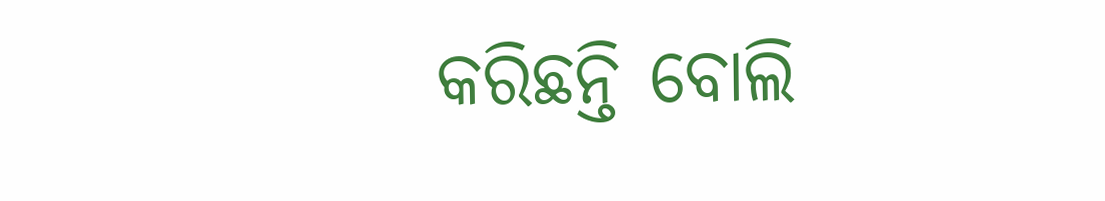କରିଛନ୍ତି ବୋଲି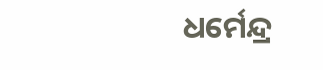ଧର୍ମେନ୍ଦ୍ର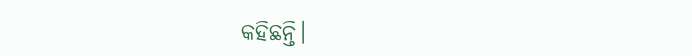କହିଛନ୍ତି।